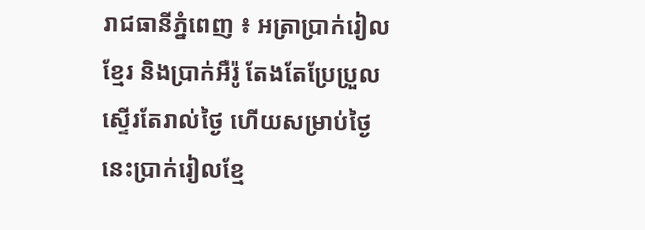រាជធានីភ្នំពេញ ៖ អត្រាប្រាក់រៀលខ្មែរ និងប្រាក់អឺរ៉ូ តែងតែប្រែប្រួលស្ទើរតែរាល់ថ្ងៃ ហើយសម្រាប់ថ្ងៃនេះប្រាក់រៀលខ្មែ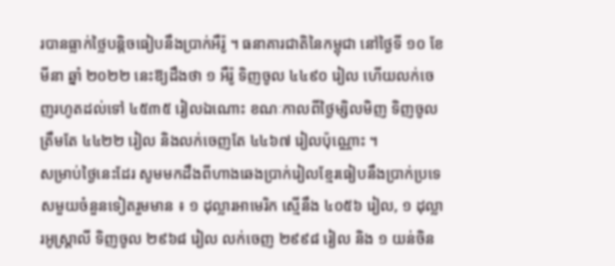របានធ្លាក់ថ្លៃបន្តិចធៀបនឹងប្រាក់អឺរ៉ូ ។ ធនាគារជាតិនៃកម្ពុជា នៅថ្ងៃទី ១០ ខែមីនា ឆ្នាំ ២០២២ នេះឱ្យដឹងថា ១ អឺរ៉ូ ទិញចូល ៤៤៩០ រៀល ហើយលក់ចេញរហូតដល់ទៅ ៤៥៣៥ រៀលឯណោះ ខណៈកាលពីថ្ងៃម្សិលមិញ ទិញចូលត្រឹមតែ ៤៤២២ រៀល និងលក់ចេញតែ ៤៤៦៧ រៀលប៉ុណ្ណោះ ។
សម្រាប់ថ្ងៃនេះដែរ សូមមកដឹងពីហាងឆេងប្រាក់រៀលខ្មែរធៀបនឹងប្រាក់ប្រទេសមួយចំនួនទៀតរួមមាន ៖ ១ ដុល្លារអាមេរិក ស្មើនឹង ៤០៥៦ រៀល, ១ ដុល្លារអូស្ត្រាលី ទិញចូល ២៩៦៨ រៀល លក់ចេញ ២៩៩៨ រៀល និង ១ យន់ចិន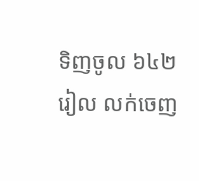ទិញចូល ៦៤២ រៀល លក់ចេញ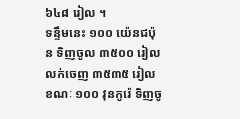៦៤៨ រៀល ។
ទន្ទឹមនេះ ១០០ យ៉េនជប៉ុន ទិញចូល ៣៥០០ រៀល លក់ចេញ ៣៥៣៥ រៀល ខណៈ ១០០ វុនកូរ៉េ ទិញចូ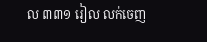ល ៣៣១ រៀល លក់ចេញ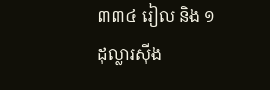៣៣៤ រៀល និង ១ ដុល្លារស៊ីង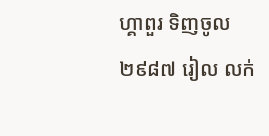ហ្គាពួរ ទិញចូល ២៩៨៧ រៀល លក់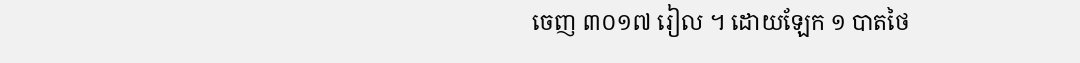ចេញ ៣០១៧ រៀល ។ ដោយឡែក ១ បាតថៃ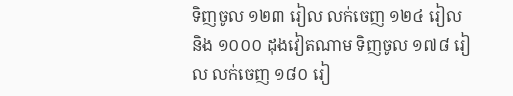ទិញចូល ១២៣ រៀល លក់ចេញ ១២៤ រៀល និង ១០០០ ដុងវៀតណាម ទិញចូល ១៧៨ រៀល លក់ចេញ ១៨០ រៀ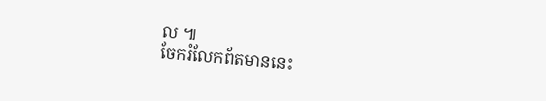ល ៕
ចែករំលែកព័តមាននេះ